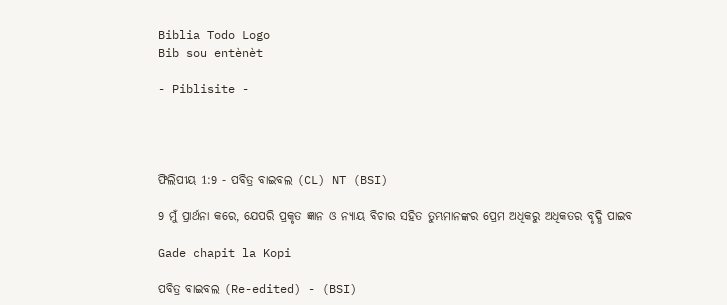Biblia Todo Logo
Bib sou entènèt

- Piblisite -




ଫିଲିପୀୟ 1:9 - ପବିତ୍ର ବାଇବଲ (CL) NT (BSI)

9 ମୁଁ ପ୍ରାର୍ଥନା କରେ, ଯେପରି ପ୍ରକୃତ ଜ୍ଞାନ ଓ ନ୍ୟାୟ ବିଚାର ସହିତ ତୁମ୍ଭମାନଙ୍କର ପ୍ରେମ ଅଧିକରୁ ଅଧିକତର ବୃଦ୍ଧି ପାଇବ

Gade chapit la Kopi

ପବିତ୍ର ବାଇବଲ (Re-edited) - (BSI)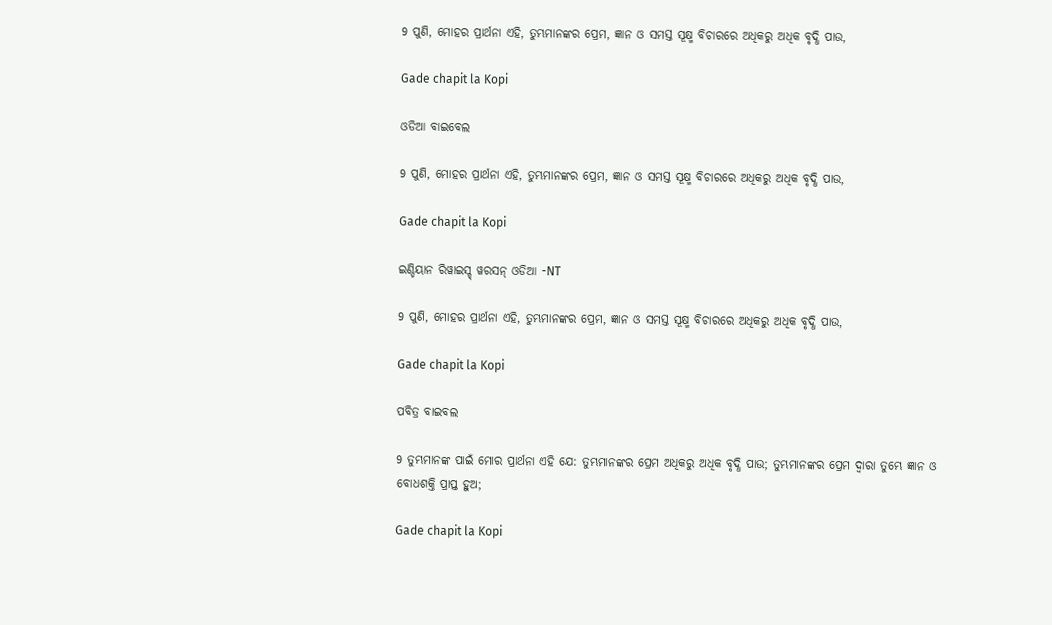9 ପୁଣି, ମୋହର ପ୍ରାର୍ଥନା ଏହି, ତୁମ୍ଭମାନଙ୍କର ପ୍ରେମ, ଜ୍ଞାନ ଓ ସମସ୍ତ ସୂକ୍ଷ୍ମ ବିଚାରରେ ଅଧିକରୁ ଅଧିକ ବୃଦ୍ଧି ପାଉ,

Gade chapit la Kopi

ଓଡିଆ ବାଇବେଲ

9 ପୁଣି, ମୋହର ପ୍ରାର୍ଥନା ଏହି, ତୁମ୍ଭମାନଙ୍କର ପ୍ରେମ, ଜ୍ଞାନ ଓ ସମସ୍ତ ସୂକ୍ଷ୍ମ ବିଚାରରେ ଅଧିକରୁ ଅଧିକ ବୃଦ୍ଧି ପାଉ,

Gade chapit la Kopi

ଇଣ୍ଡିୟାନ ରିୱାଇସ୍ଡ୍ ୱରସନ୍ ଓଡିଆ -NT

9 ପୁଣି, ମୋହର ପ୍ରାର୍ଥନା ଏହି, ତୁମ୍ଭମାନଙ୍କର ପ୍ରେମ, ଜ୍ଞାନ ଓ ସମସ୍ତ ସୂକ୍ଷ୍ମ ବିଚାରରେ ଅଧିକରୁ ଅଧିକ ବୃଦ୍ଧି ପାଉ,

Gade chapit la Kopi

ପବିତ୍ର ବାଇବଲ

9 ତୁମ୍ଭମାନଙ୍କ ପାଇଁ ମୋର ପ୍ରାର୍ଥନା ଏହି ଯେ: ତୁମ୍ଭମାନଙ୍କର ପ୍ରେମ ଅଧିକରୁ ଅଧିକ ବୃଦ୍ଧି ପାଉ; ତୁମ୍ଭମାନଙ୍କର ପ୍ରେମ ଦ୍ୱାରା ତୁମ୍ଭେ ଜ୍ଞାନ ଓ ବୋଧଶକ୍ତି ପ୍ରାପ୍ତ ହୁଅ;

Gade chapit la Kopi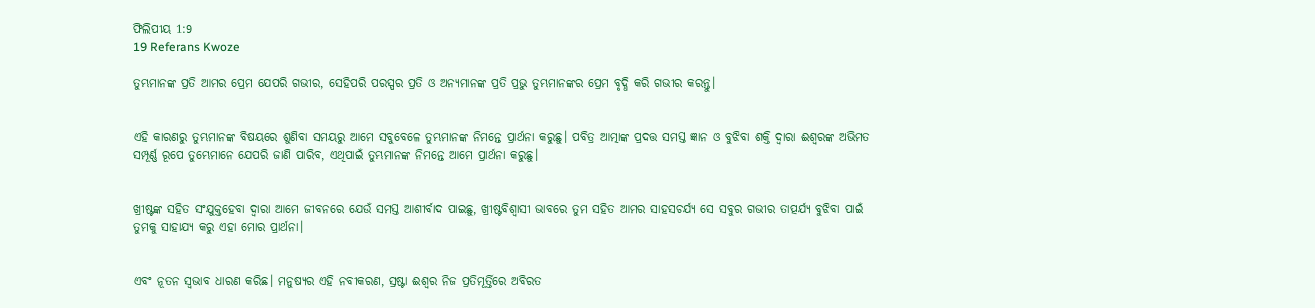ଫିଲିପୀୟ 1:9
19 Referans Kwoze

ତୁମ୍ଭମାନଙ୍କ ପ୍ରତି ଆମର ପ୍ରେମ ଯେପରି ଗଭୀର, ସେହିପରି ପରସ୍ପର ପ୍ରତି ଓ ଅନ୍ୟମାନଙ୍କ ପ୍ରତି ପ୍ରଭୁ ତୁମ୍ଭମାନଙ୍କର ପ୍ରେମ ବୃଦ୍ଧି କରି ଗଭୀର କରନ୍ତୁ।


ଏହି କାରଣରୁ ତୁମ୍ଭମାନଙ୍କ ବିଷୟରେ ଶୁଣିବା ସମୟରୁ ଆମେ ସବୁବେଳେ ତୁମ୍ଭମାନଙ୍କ ନିମନ୍ତେ ପ୍ରାର୍ଥନା କରୁଛୁ। ପବିତ୍ର ଆତ୍ମାଙ୍କ ପ୍ରଦତ୍ତ ସମସ୍ତ ଜ୍ଞାନ ଓ ବୁଝିବା ଶକ୍ତି ଦ୍ୱାରା ଈଶ୍ୱରଙ୍କ ଅଭିମତ ସମ୍ପୂର୍ଣ୍ଣ ରୂପେ ତୁମ୍ଭେମାନେ ଯେପରି ଜାଣି ପାରିବ, ଏଥିପାଇଁ ତୁମ୍ଭମାନଙ୍କ ନିମନ୍ତେ ଆମେ ପ୍ରାର୍ଥନା କରୁଛୁ।


ଖ୍ରୀଷ୍ଟଙ୍କ ସହିତ ସଂଯୁକ୍ତହେବା ଦ୍ୱାରା ଆମେ ଜୀବନରେ ଯେଉଁ ସମସ୍ତ ଆଶୀର୍ବାଦ ପାଇଛୁ, ଖ୍ରୀଷ୍ଟବିଶ୍ୱାସୀ ଭାବରେ ତୁମ ସହିତ ଆମର ସାହସଚର୍ଯ୍ୟ ସେ ସବୁର ଗଭୀର ତାତ୍ପର୍ଯ୍ୟ ବୁଝିବା ପାଇଁ ତୁମକୁ ସାହାଯ୍ୟ କରୁ ଏହା ମୋର ପ୍ରାର୍ଥନା।


ଏବଂ ନୂତନ ସ୍ୱଭାବ ଧାରଣ କରିଛ। ମନୁଷ୍ୟର ଏହି ନବୀକରଣ, ସ୍ରଷ୍ଟା ଈଶ୍ୱର ନିଜ ପ୍ରତିମୂର୍ତ୍ତିରେ ଅବିରତ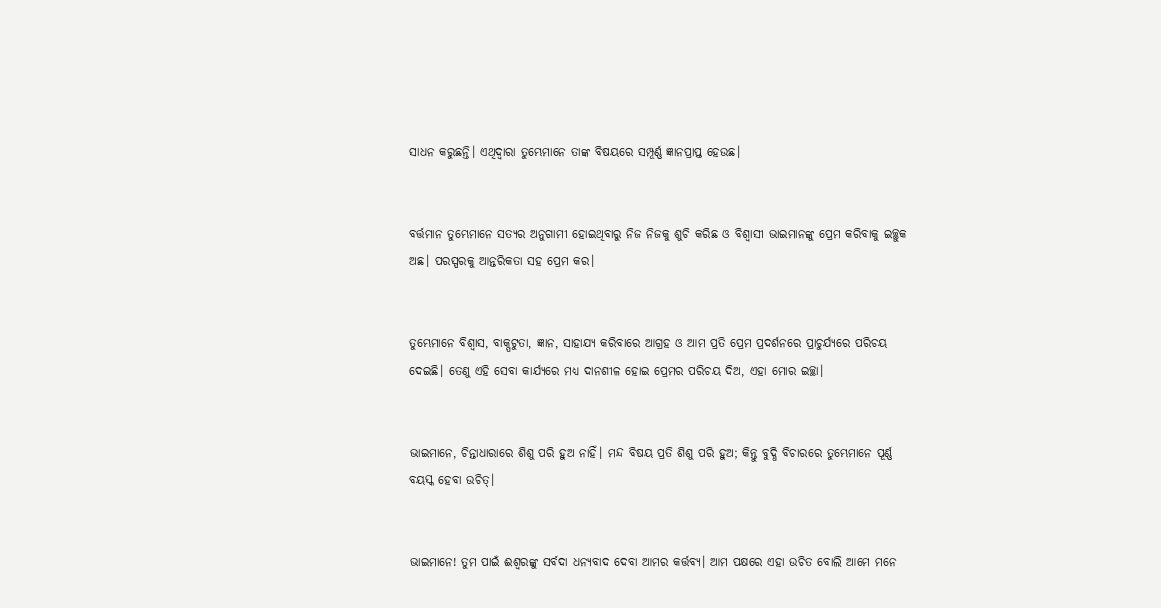ସାଧନ କରୁଛନ୍ତି। ଏଥିଦ୍ୱାରା ତୁମ୍ଭେମାନେ ତାଙ୍କ ବିଷୟରେ ସମ୍ପୂର୍ଣ୍ଣ ଜ୍ଞାନପ୍ରାପ୍ତ ହେଉଛ।


ବର୍ତ୍ତମାନ ତୁମ୍ଭେମାନେ ସତ୍ୟର ଅନୁଗାମୀ ହୋଇଥିବାରୁ ନିଜ ନିଜକୁ ଶୁଚି କରିଛ ଓ ବିଶ୍ୱାସୀ ଭାଇମାନଙ୍କୁ ପ୍ରେମ କରିବାକୁ ଇଚ୍ଛୁକ ଅଛ। ପରସ୍ପରକୁ ଆନ୍ତରିକତା ସହ ପ୍ରେମ କର।


ତୁମ୍ଭେମାନେ ବିଶ୍ୱାସ, ବାକ୍ପଟୁତା, ଜ୍ଞାନ, ସାହାଯ୍ୟ କରିବାରେ ଆଗ୍ରହ ଓ ଆମ ପ୍ରତି ପ୍ରେମ ପ୍ରଦର୍ଶନରେ ପ୍ରାଚୁର୍ଯ୍ୟରେ ପରିଚୟ ଦେଇଛି। ତେଣୁ ଏହି ସେବା କାର୍ଯ୍ୟରେ ମଧ୍ୟ ଦାନଶୀଳ ହୋଇ ପ୍ରେମର ପରିଚୟ ଦିଅ, ଏହା ମୋର ଇଚ୍ଛା।


ଭାଇମାନେ, ଚିନ୍ତାଧାରାରେ ଶିଶୁ ପରି ହୁଅ ନାହିଁ। ମନ୍ଦ ବିଷୟ ପ୍ରତି ଶିଶୁ ପରି ହୁଅ; କିନ୍ତୁ ବୁଦ୍ଧି ବିଚାରରେ ତୁମ୍ଭେମାନେ ପୂର୍ଣ୍ଣ ବୟସ୍କ ହେବା ଉଚିତ୍।


ଭାଇମାନେ! ତୁମ ପାଇଁ ଈଶ୍ୱରଙ୍କୁ ସର୍ବଦା ଧନ୍ୟବାଦ ଦେବା ଆମର କର୍ତ୍ତବ୍ୟ। ଆମ ପକ୍ଷରେ ଏହା ଉଚିତ ବୋଲି ଆମେ ମନେ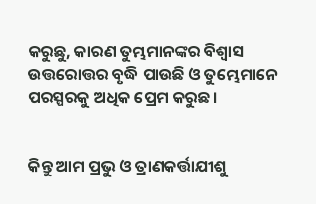କରୁଛୁ, କାରଣ ତୁମ୍ଭମାନଙ୍କର ବିଶ୍ୱାସ ଉତ୍ତରୋତ୍ତର ବୃଦ୍ଧି ପାଉଛି ଓ ତୁମ୍ଭେମାନେ ପରସ୍ପରକୁ ଅଧିକ ପ୍ରେମ କରୁଛ।


କିନ୍ତୁ ଆମ ପ୍ରଭୁ ଓ ତ୍ରାଣକର୍ତ୍ତାଯୀଶୁ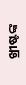ଖ୍ରୀଷ୍ଟଙ୍କ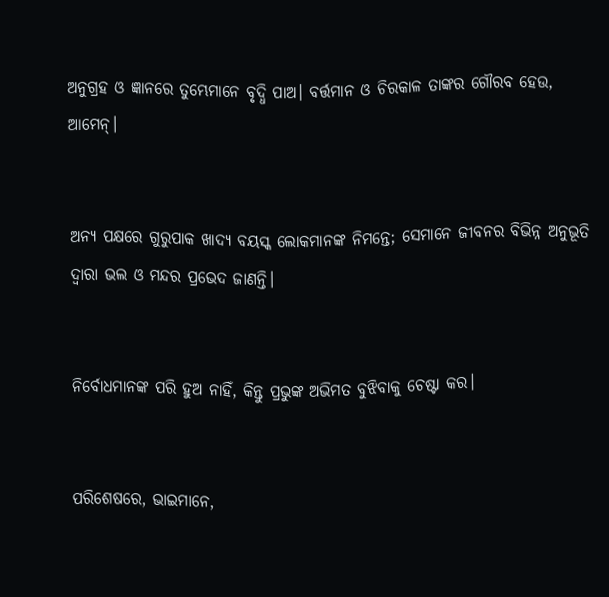ଅନୁଗ୍ରହ ଓ ଜ୍ଞାନରେ ତୁମ୍ଭେମାନେ ବୃଦ୍ଧି ପାଅ। ବର୍ତ୍ତମାନ ଓ ଚିରକାଳ ତାଙ୍କର ଗୌରବ ହେଉ, ଆମେନ୍।


ଅନ୍ୟ ପକ୍ଷରେ ଗୁରୁପାକ ଖାଦ୍ୟ ବୟସ୍କ ଲୋକମାନଙ୍କ ନିମନ୍ତେ; ସେମାନେ ଜୀବନର ବିଭିନ୍ନ ଅନୁଭୂତି ଦ୍ୱାରା ଭଲ ଓ ମନ୍ଦର ପ୍ରଭେଦ ଜାଣନ୍ତି।


ନିର୍ବୋଧମାନଙ୍କ ପରି ହୁଅ ନାହିଁ, କିନ୍ତୁ ପ୍ରଭୁଙ୍କ ଅଭିମତ ବୁଝିବାକୁ ଚେଷ୍ଟା କର।


ପରିଶେଷରେ, ଭାଇମାନେ,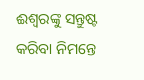ଈଶ୍ୱରଙ୍କୁ ସନ୍ତୁଷ୍ଟ କରିବା ନିମନ୍ତେ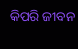କିପରି ଜୀବନ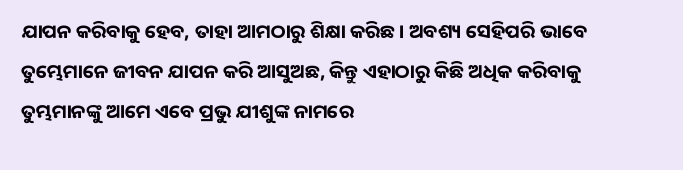ଯାପନ କରିବାକୁ ହେବ, ତାହା ଆମଠାରୁ ଶିକ୍ଷା କରିଛ। ଅବଶ୍ୟ ସେହିପରି ଭାବେ ତୁମ୍ଭେମାନେ ଜୀବନ ଯାପନ କରି ଆସୁଅଛ, କିନ୍ତୁ ଏହାଠାରୁ କିଛି ଅଧିକ କରିବାକୁ ତୁମ୍ଭମାନଙ୍କୁ ଆମେ ଏବେ ପ୍ରଭୁ ଯୀଶୁଙ୍କ ନାମରେ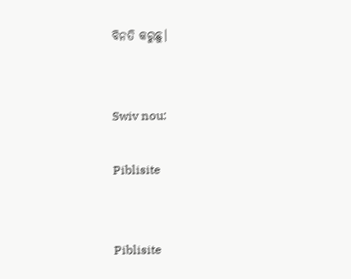ବିନତି କରୁଛୁ।


Swiv nou:

Piblisite


Piblisite